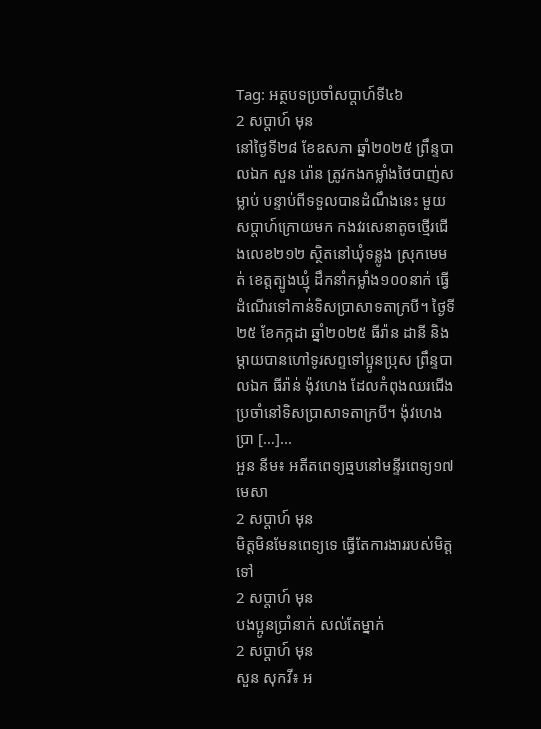Tag: អត្ថបទប្រចាំសប្តាហ៍ទី៤៦
2 សប្ដាហ៍ មុន
នៅថ្ងៃទី២៨ ខែឧសភា ឆ្នាំ២០២៥ ព្រឹន្ទបាលឯក សួន រ៉ោន ត្រូវកងកម្លាំងថៃបាញ់សម្លាប់ បន្ទាប់ពីទទួលបានដំណឹងនេះ មួយសប្តាហ៍ក្រោយមក កងវរសេនាតូចថ្មើរជើងលេខ២១២ ស្ថិតនៅឃុំទន្លូង ស្រុកមេមត់ ខេត្តត្បូងឃ្មុំ ដឹកនាំកម្លាំង១០០នាក់ ធ្វើដំណើរទៅកាន់ទិសប្រាសាទតាក្របី។ ថ្ងៃទី២៥ ខែកក្កដា ឆ្នាំ២០២៥ ធីរ៉ាន ដានី និងម្តាយបានហៅទូរសព្ទទៅប្អូនប្រុស ព្រឹន្ទបាលឯក ធីរ៉ាន់ ង៉ុវហេង ដែលកំពុងឈរជើងប្រចាំនៅទិសប្រាសាទតាក្របី។ ង៉ុវហេង ប្រា […]...
អួន នីម៖ អតីតពេទ្យឆ្មបនៅមន្ទីរពេទ្យ១៧មេសា
2 សប្ដាហ៍ មុន
មិត្តមិនមែនពេទ្យទេ ធ្វើតែការងាររបស់មិត្តទៅ
2 សប្ដាហ៍ មុន
បងប្អូនប្រាំនាក់ សល់តែម្នាក់
2 សប្ដាហ៍ មុន
សួន សុកវី៖ អ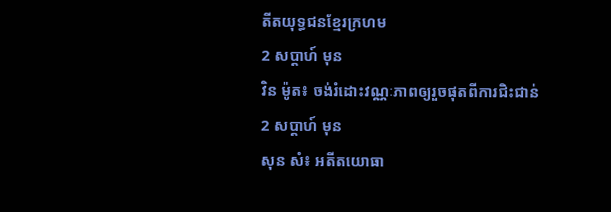តីតយុទ្ធជនខ្មែរក្រហម
2 សប្ដាហ៍ មុន
វិន ម៉ូត៖ ចង់រំដោះវណ្ណៈភាពឲ្យរួចផុតពីការជិះជាន់
2 សប្ដាហ៍ មុន
សុន សំ៖ អតីតយោធា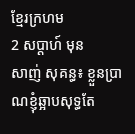ខ្មែរក្រហម
2 សប្ដាហ៍ មុន
សាញ់ សុគន្ធ៖ ខ្លួនប្រាណខ្ញុំឆ្អាបសុទ្ធតែ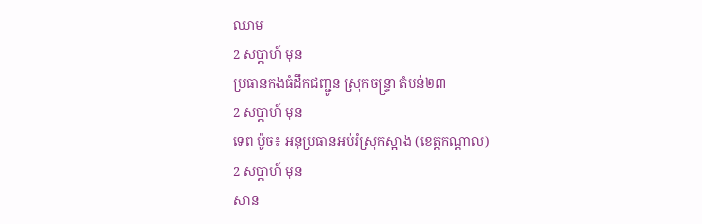ឈាម
2 សប្ដាហ៍ មុន
ប្រធានកងធំដឹកជញ្ជូន ស្រុកចន្ទ្រា តំបន់២៣
2 សប្ដាហ៍ មុន
ទេព ប៉ូច៖ អនុប្រធានអប់រំស្រុកស្អាង (ខេត្តកណ្ដាល)
2 សប្ដាហ៍ មុន
សាន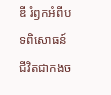ឌី រំឭកអំពីបទពិសោធន៍ជីវិតជាកងច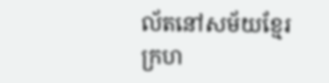ល័តនៅសម័យខ្មែរក្រហ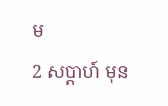ម
2 សប្ដាហ៍ មុន